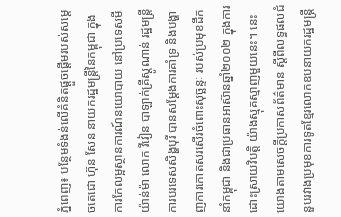ភ្នំពេញ៖ បន្ថែមទំងន់លើគំនិតផ្ដួចផ្ដើមរបស់សម្ដេចតេជោ ហ៊ុន សែន នាយករដ្ឋមន្រ្តីនៃកម្ពុជា ក្នុងការកែលម្អស្ថានការណ៍នយោបាយ នៅប្រទេសមីយ៉ាន់ម៉ា លោក វីវៀន បាឡាក់គ្រីស្តូណាន់ រដ្ឋមន្ដ្រីការបរទេសសិង្ហបុរី បានសម្ដែងការគាំទ្រ និងបង្ហាញការកោតសរសើរចំពោះសុច្ឆន្ទៈ របស់ប្រមុខដឹកនាំកម្ពុជា និងជាប្រធានអាស៊ានឆ្នាំ២០០២ ក្នុងការដោះស្រាយវិបត្តិ យ៉ាងស្មុគស្មាញមួយនេះ។ នេះយោងតាមសេចក្តីប្រកាសព័ត៌មាន ស្តីពីលទ្ធផលជំនួបរវាងប្រមុខការទូតខ្មែរលោកឧបនាយករដ្ឋមន្រ្តី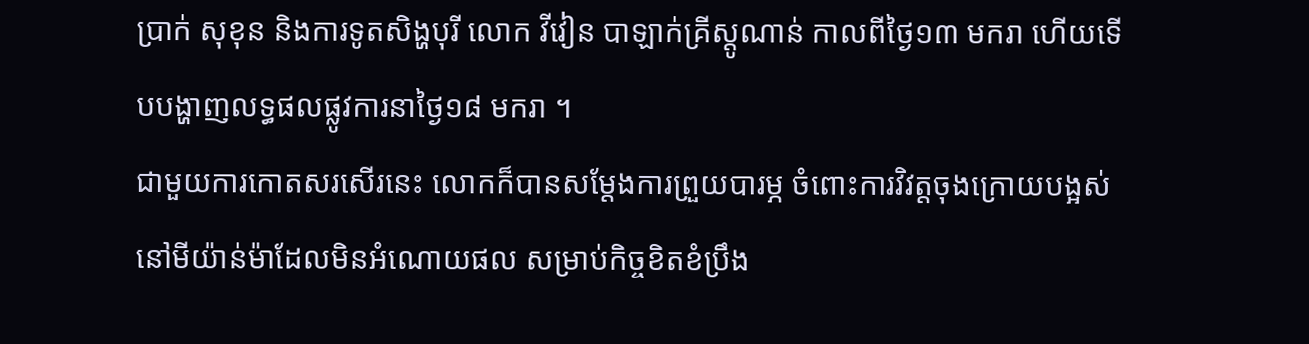ប្រាក់ សុខុន និងការទូតសិង្ហបុរី លោក វីវៀន បាឡាក់គ្រីស្តូណាន់ កាលពីថ្ងៃ១៣ មករា ហើយទើបបង្ហាញលទ្ធផលផ្លូវការនាថ្ងៃ១៨ មករា ។
ជាមួយការកោតសរសើរនេះ លោកក៏បានសម្ដែងការព្រួយបារម្ភ ចំពោះការវិវត្តចុងក្រោយបង្អស់ នៅមីយ៉ាន់ម៉ាដែលមិនអំណោយផល សម្រាប់កិច្ចខិតខំប្រឹង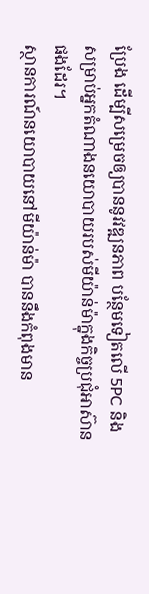ប្រែង ដើម្បីសម្រេចឲ្យបាននូវវឌ្ឍនភាព បន្ថែមទៀតលើ 5PC និងសម្រាប់អ្នកតំណាងនយោបាយរបស់មីយ៉ាន់ម៉ាក្នុងកិច្ចប្រជុំអាស៊ានផងដែរ។
ស្ថានការណ៍នយោបាយនៅមីយ៉ាន់ម៉ា បាននឹងកំពុងមាន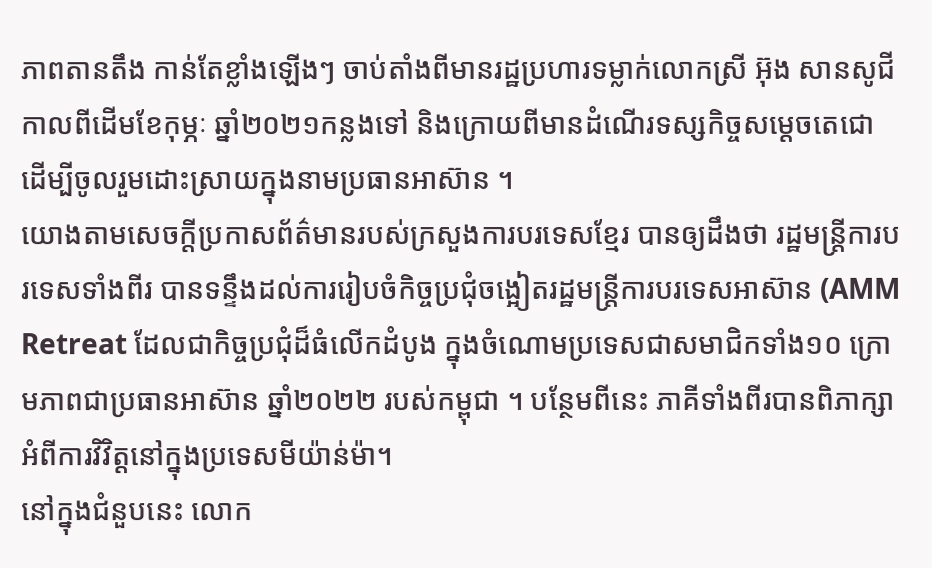ភាពតានតឹង កាន់តែខ្លាំងឡើងៗ ចាប់តាំងពីមានរដ្ឋប្រហារទម្លាក់លោកស្រី អ៊ុង សានសូជី កាលពីដើមខែកុម្ភៈ ឆ្នាំ២០២១កន្លងទៅ និងក្រោយពីមានដំណើរទស្សកិច្ចសម្តេចតេជោ ដើម្បីចូលរួមដោះស្រាយក្នុងនាមប្រធានអាស៊ាន ។
យោងតាមសេចក្តីប្រកាសព័ត៌មានរបស់ក្រសួងការបរទេសខ្មែរ បានឲ្យដឹងថា រដ្ឋមន្ត្រីការបរទេសទាំងពីរ បានទន្ទឹងដល់ការរៀបចំកិច្ចប្រជុំចង្អៀតរដ្ឋមន្ត្រីការបរទេសអាស៊ាន (AMM Retreat ដែលជាកិច្ចប្រជុំដ៏ធំលើកដំបូង ក្នុងចំណោមប្រទេសជាសមាជិកទាំង១០ ក្រោមភាពជាប្រធានអាស៊ាន ឆ្នាំ២០២២ របស់កម្ពុជា ។ បន្ថែមពីនេះ ភាគីទាំងពីរបានពិភាក្សាអំពីការវិវិត្តនៅក្នុងប្រទេសមីយ៉ាន់ម៉ា។
នៅក្នុងជំនួបនេះ លោក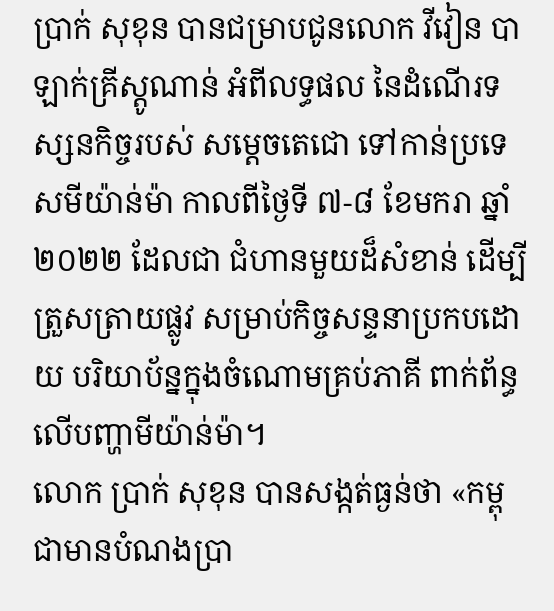ប្រាក់ សុខុន បានជម្រាបជូនលោក វីវៀន បាឡាក់គ្រីស្តូណាន់ អំពីលទ្ធផល នៃដំណើរទស្សនកិច្ចរបស់ សម្តេចតេជោ ទៅកាន់ប្រទេសមីយ៉ាន់ម៉ា កាលពីថ្ងៃទី ៧-៨ ខែមករា ឆ្នាំ២០២២ ដែលជា ជំហានមួយដ៏សំខាន់ ដើម្បីត្រួសត្រាយផ្លូវ សម្រាប់កិច្ចសន្ទនាប្រកបដោយ បរិយាប័ន្នក្នុងចំណោមគ្រប់ភាគី ពាក់ព័ន្ធលើបញ្ហាមីយ៉ាន់ម៉ា។
លោក ប្រាក់ សុខុន បានសង្កត់ធ្ងន់ថា «កម្ពុជាមានបំណងប្រា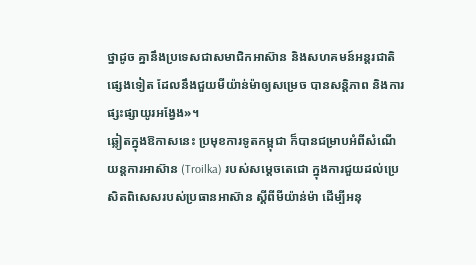ថ្នាដូច គ្នានឹងប្រទេសជាសមាជិកអាស៊ាន និងសហគមន៍អន្តរជាតិផ្សេងទៀត ដែលនឹងជួយមីយ៉ាន់ម៉ាឲ្យសម្រេច បានសន្តិភាព និងការផ្សះផ្សាយូរអង្វែង»។
ឆ្លៀតក្នុងឱកាសនេះ ប្រមុខការទូតកម្ពុជា ក៏បានជម្រាបអំពីសំណើយន្តការអាស៊ាន (Troilka) របស់សម្ដេចតេជោ ក្នុងការជួយដល់ប្រេសិតពិសេសរបស់ប្រធានអាស៊ាន ស្ដីពីមីយ៉ាន់ម៉ា ដើម្បីអនុ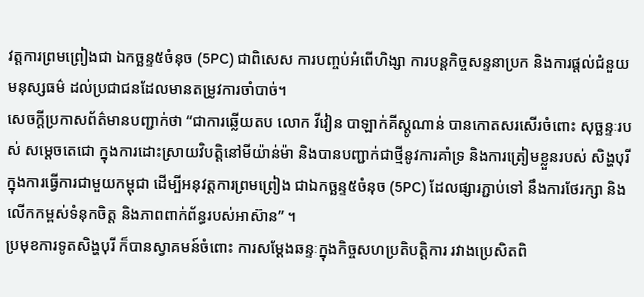វត្តការព្រមព្រៀងជា ឯកច្ឆន្ទ៥ចំនុច (5PC) ជាពិសេស ការបញ្ចប់អំពើហិង្សា ការបន្តកិច្ចសន្ទនាប្រក និងការផ្តល់ជំនួយមនុស្សធម៌ ដល់ប្រជាជនដែលមានតម្រូវការចាំបាច់។
សេចក្តីប្រកាសព័ត៌មានបញ្ជាក់ថា “ជាការឆ្លើយតប លោក វីវៀន បាឡាក់គីស្តូណាន់ បានកោតសរសើរចំពោះ សុច្ឆន្ទៈរបស់ សម្ដេចតេជោ ក្នុងការដោះស្រាយវិបត្តិនៅមីយ៉ាន់ម៉ា និងបានបញ្ជាក់ជាថ្មីនូវការគាំទ្រ និងការត្រៀមខ្លួនរបស់ សិង្ហបុរី ក្នុងការធ្វើការជាមួយកម្ពុជា ដើម្បីអនុវត្តការព្រមព្រៀង ជាឯកច្ឆន្ទ៥ចំនុច (5PC) ដែលផ្សារភ្ជាប់ទៅ នឹងការថែរក្សា និងលើកកម្ពស់ទំនុកចិត្ត និងភាពពាក់ព័ន្ធរបស់អាស៊ាន” ។
ប្រមុខការទូតសិង្ហបុរី ក៏បានស្វាគមន៍ចំពោះ ការសម្ដែងឆន្ទៈក្នុងកិច្ចសហប្រតិបត្តិការ រវាងប្រេសិតពិ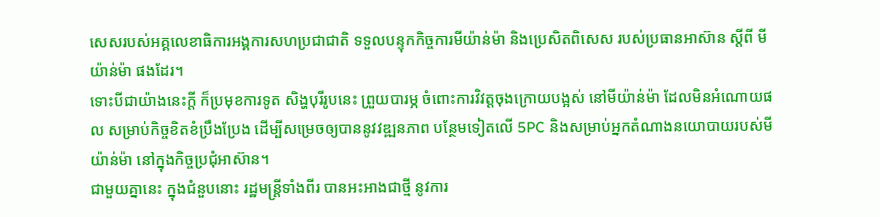សេសរបស់អគ្គលេខាធិការអង្គការសហប្រជាជាតិ ទទួលបន្ទុកកិច្ចការមីយ៉ាន់ម៉ា និងប្រេសិតពិសេស របស់ប្រធានអាស៊ាន ស្តីពី មីយ៉ាន់ម៉ា ផងដែរ។
ទោះបីជាយ៉ាងនេះក្តី ក៏ប្រមុខការទូត សិង្ហបុរីរូបនេះ ព្រួយបារម្ភ ចំពោះការវិវត្តចុងក្រោយបង្អស់ នៅមីយ៉ាន់ម៉ា ដែលមិនអំណោយផល សម្រាប់កិច្ចខិតខំប្រឹងប្រែង ដើម្បីសម្រេចឲ្យបាននូវវឌ្ឍនភាព បន្ថែមទៀតលើ 5PC និងសម្រាប់អ្នកតំណាងនយោបាយរបស់មីយ៉ាន់ម៉ា នៅក្នុងកិច្ចប្រជុំអាស៊ាន។
ជាមួយគ្នានេះ ក្នុងជំនួបនោះ រដ្ឋមន្ត្រីទាំងពីរ បានអះអាងជាថ្មី នូវការ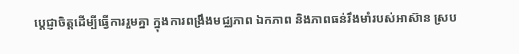ប្តេជ្ញាចិត្តដើម្បីធ្វើការរួមគ្នា ក្នុងការពង្រឹងមជ្ឈភាព ឯកភាព និងភាពធន់រឹងមាំរបស់អាស៊ាន ស្រប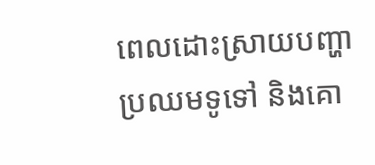ពេលដោះស្រាយបញ្ហាប្រឈមទូទៅ និងគោ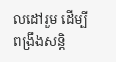លដៅរួម ដើម្បីពង្រឹងសន្តិ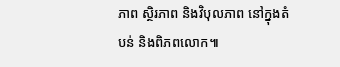ភាព ស្ថិរភាព និងវិបុលភាព នៅក្នុងតំបន់ និងពិភពលោក៕